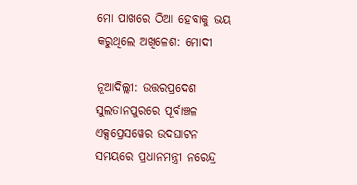ମୋ ପାଖରେ ଠିଆ ହେବାକୁ ଭୟ କରୁଥିଲେ ଅଖିଳେଶ: ମୋଦୀ

ନୂଆଦିଲ୍ଲୀ: ଉତ୍ତରପ୍ରଦେଶ ସୁଲତାନପୁରରେ ପୂର୍ବାଞ୍ଚଳ ଏକ୍ସପ୍ରେସୱେର ଉଦଘାଟନ ସମୟରେ ପ୍ରଧାନମନ୍ତ୍ରୀ ନରେନ୍ଦ୍ର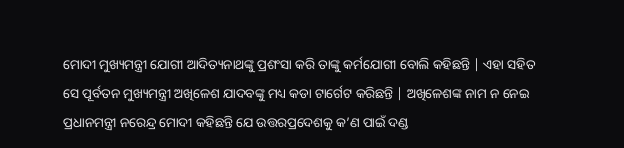ମୋଦୀ ମୁଖ୍ୟମନ୍ତ୍ରୀ ଯୋଗୀ ଆଦିତ୍ୟନାଥଙ୍କୁ ପ୍ରଶଂସା କରି ତାଙ୍କୁ କର୍ମଯୋଗୀ ବୋଲି କହିଛନ୍ତି | ଏହା ସହିତ ସେ ପୂର୍ବତନ ମୁଖ୍ୟମନ୍ତ୍ରୀ ଅଖିଳେଶ ଯାଦବଙ୍କୁ ମଧ୍ୟ କଡା ଟାର୍ଗେଟ କରିଛନ୍ତି | ଅଖିଳେଶଙ୍କ ନାମ ନ ନେଇ ପ୍ରଧାନମନ୍ତ୍ରୀ ନରେନ୍ଦ୍ର ମୋଦୀ କହିଛନ୍ତି ଯେ ଉତ୍ତରପ୍ରଦେଶକୁ କ’ଣ ପାଇଁ ଦଣ୍ଡ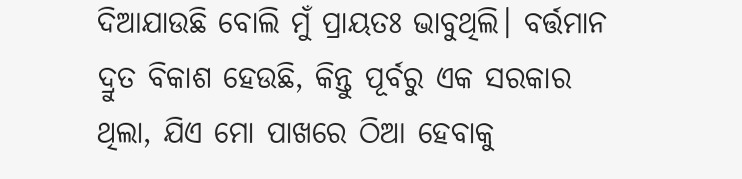ଦିଆଯାଉଛି ବୋଲି ମୁଁ ପ୍ରାୟତଃ ଭାବୁଥିଲି। ବର୍ତ୍ତମାନ ଦ୍ରୁତ ବିକାଶ ହେଉଛି, କିନ୍ତୁ ପୂର୍ବରୁ ଏକ ସରକାର ଥିଲା, ଯିଏ ମୋ ପାଖରେ ଠିଆ ହେବାକୁ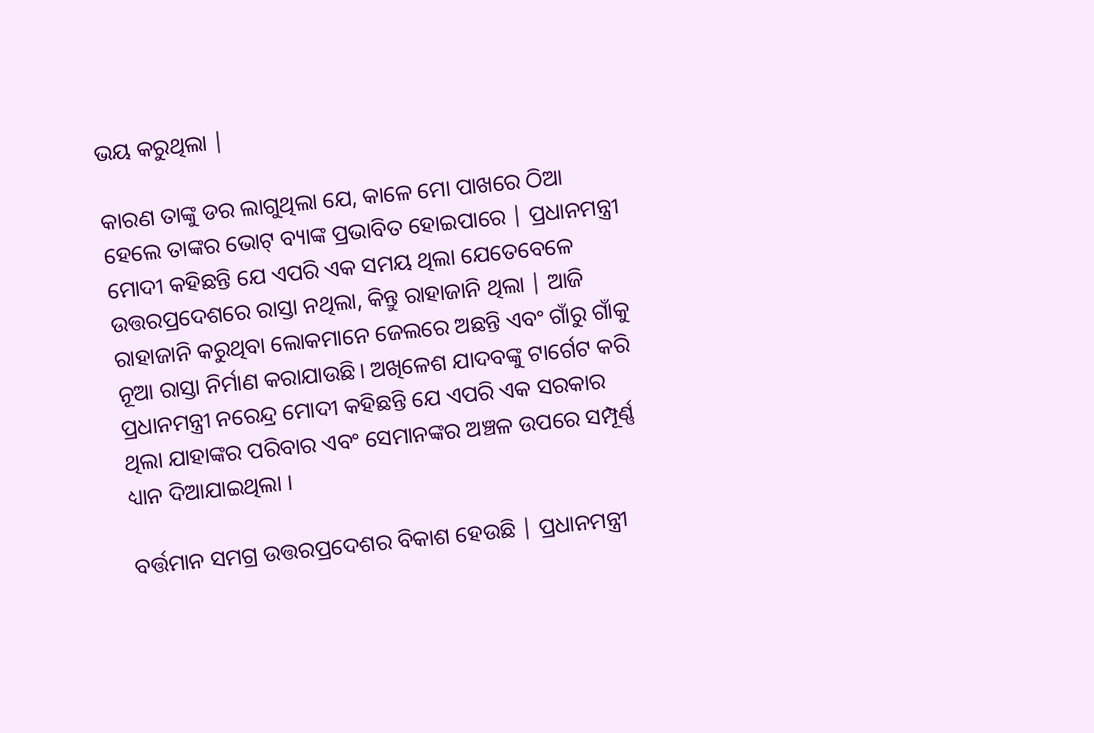ଭୟ କରୁଥିଲା |

କାରଣ ତାଙ୍କୁ ଡର ଲାଗୁଥିଲା ଯେ, କାଳେ ମୋ ପାଖରେ ଠିଆ ହେଲେ ତାଙ୍କର ଭୋଟ୍ ବ୍ୟାଙ୍କ ପ୍ରଭାବିତ ହୋଇପାରେ | ପ୍ରଧାନମନ୍ତ୍ରୀ ମୋଦୀ କହିଛନ୍ତି ଯେ ଏପରି ଏକ ସମୟ ଥିଲା ଯେତେବେଳେ ଉତ୍ତରପ୍ରଦେଶରେ ରାସ୍ତା ନଥିଲା, କିନ୍ତୁ ରାହାଜାନି ଥିଲା | ଆଜି ରାହାଜାନି କରୁଥିବା ଲୋକମାନେ ଜେଲରେ ଅଛନ୍ତି ଏବଂ ଗାଁରୁ ଗାଁକୁ ନୂଆ ରାସ୍ତା ନିର୍ମାଣ କରାଯାଉଛି। ଅଖିଳେଶ ଯାଦବଙ୍କୁ ଟାର୍ଗେଟ କରି ପ୍ରଧାନମନ୍ତ୍ରୀ ନରେନ୍ଦ୍ର ମୋଦୀ କହିଛନ୍ତି ଯେ ଏପରି ଏକ ସରକାର ଥିଲା ଯାହାଙ୍କର ପରିବାର ଏବଂ ସେମାନଙ୍କର ଅଞ୍ଚଳ ଉପରେ ସମ୍ପୂର୍ଣ୍ଣ ଧ୍ୟାନ ଦିଆଯାଇଥିଲା ।

ବର୍ତ୍ତମାନ ସମଗ୍ର ଉତ୍ତରପ୍ରଦେଶର ବିକାଶ ହେଉଛି | ପ୍ରଧାନମନ୍ତ୍ରୀ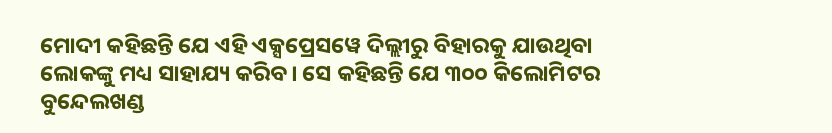ମୋଦୀ କହିଛନ୍ତି ଯେ ଏହି ଏକ୍ସପ୍ରେସୱେ ଦିଲ୍ଲୀରୁ ବିହାରକୁ ଯାଉଥିବା ଲୋକଙ୍କୁ ମଧ୍ୟ ସାହାଯ୍ୟ କରିବ। ସେ କହିଛନ୍ତି ଯେ ୩୦୦ କିଲୋମିଟର ବୁନ୍ଦେଲଖଣ୍ଡ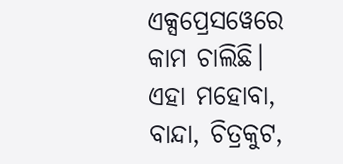ଏକ୍ସପ୍ରେସୱେରେ କାମ ଚାଲିଛି। ଏହା ମହୋବା, ବାନ୍ଦା, ଚିତ୍ରକୁଟ,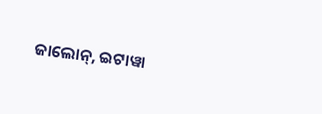ଜାଲୋନ୍, ଇଟାୱା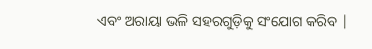ଏବଂ ଅରାୟା ଭଳି ସହରଗୁଡ଼ିକୁ ସଂଯୋଗ କରିବ |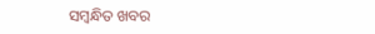ସମ୍ବନ୍ଧିତ ଖବର